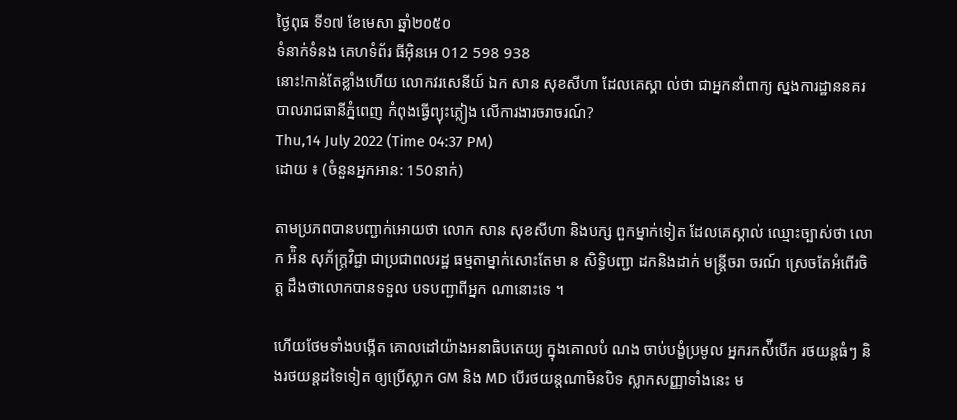ថ្ងៃពុធ ទី១៧ ខែមេសា ឆ្នាំ២០៥០
ទំនាក់ទំនង គេហទំព័រ ធីអ៊ិនអេ 012 598 938
នោះ!កាន់តែខ្លាំងហើយ លោកវរសេនីយ៍ ឯក សាន សុខសីហា ដែលគេស្គា ល់ថា ជាអ្នកនាំពាក្យ ស្នងការដ្ឋាននគរបាលរាជធានីភ្នំពេញ កំពុងធ្វើព្យុះភ្លៀង លើការងារចរាចរណ៍?
Thu,14 July 2022 (Time 04:37 PM)
ដោយ ៖ (ចំនួនអ្នកអាន: 150នាក់)

តាមប្រភពបានបញ្ជាក់អោយថា លោក សាន សុខសីហា និងបក្ស ពួកម្នាក់ទៀត ដែលគេស្គាល់ ឈ្មោះច្បាស់ថា លោក អ៉ិន សុភ័ក្រ្តវិជ្ជា ជាប្រជាពលរដ្ឋ ធម្មតាម្នាក់សោះតែមា ន សិទ្ធិបញ្ជា ដកនិងដាក់ មន្រ្តីចរា ចរណ៍ ស្រេចតែអំពើរចិត្ត ដឹងថាលោកបានទទួល បទបញ្ជាពីអ្នក ណានោះទេ ។

ហើយថែមទាំងបង្កើត គោលដៅយ៉ាងអនាធិបតេយ្យ ក្នុងគោលបំ ណង ចាប់បង្ខំប្រមូល អ្នករកស៉ីបើក រថយន្តធំៗ និងរថយន្តដទៃទៀត ឲ្យប្រើស្លាក GM និង MD បើរថយន្តណាមិនបិទ ស្លាកសញ្ញាទាំងនេះ ម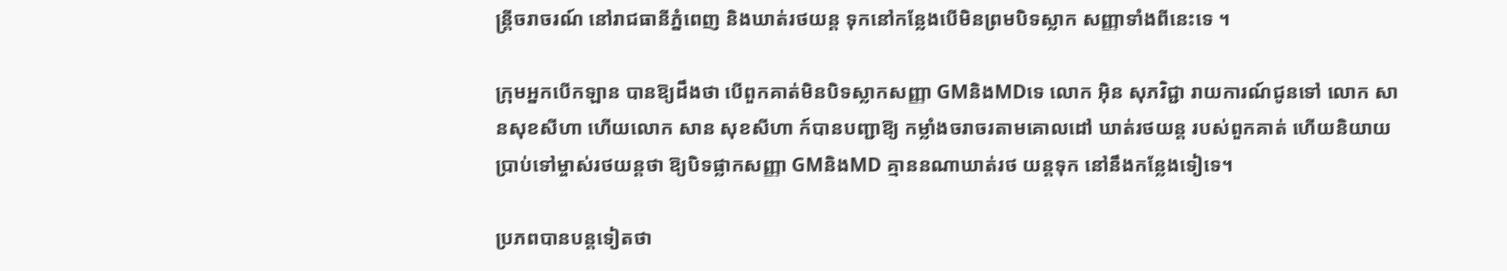ន្ត្រីចរាចរណ៍ នៅរាជធានីភ្នំពេញ និងឃាត់រថយន្ត ទុកនៅកន្លែងបើមិនព្រមបិទស្លាក សញ្ញាទាំងពីនេះទេ ។

ក្រុមអ្នកបើកឡាន បានឱ្យដឹងថា បើពួកគាត់មិនបិទស្លាកសញ្ញា GMនិងMDទេ លោក អ៊ិន សុភវិជ្ជា រាយការណ៍ជូនទៅ លោក សានសុខសីហា ហើយលោក សាន សុខសីហា ក៍បានបញ្ជាឱ្យ កម្លាំងចរាចរតាមគោលដៅ ឃាត់រថយន្ត របស់ពួកគាត់ ហើយនិយាយ ប្រាប់ទៅម្ចាស់រថយន្តថា ឱ្យបិទផ្លាកសញ្ញា GMនិងMD គ្មាននណាឃាត់រថ យន្តទុក នៅនឹងកន្លែងទៀទេ។

ប្រភពបានបន្តទៀតថា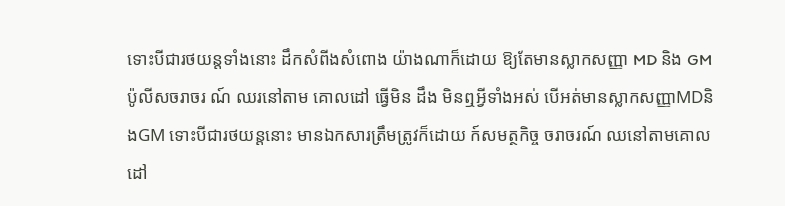ទោះបីជារថយន្តទាំងនោះ ដឹកសំពីងសំពោង យ៉ាងណាក៏ដោយ ឱ្យតែមានស្លាកសញ្ញា MD និង GM ប៉ូលីសចរាចរ ណ៍ ឈរនៅតាម គោលដៅ ធ្វើមិន ដឹង មិនឮអ្វីទាំងអស់ បើអត់មានស្លាកសញ្ញាMDនិងGM ទោះបីជារថយន្តនោះ មានឯកសារត្រឹមត្រូវក៏ដោយ ក៍សមត្ថកិច្ច ចរាចរណ៍ ឈនៅតាមគោលដៅ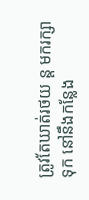ត្រូវតែឃាត់រថយ ន្ត មករក្សាទុក នៅនឹងកន្លែង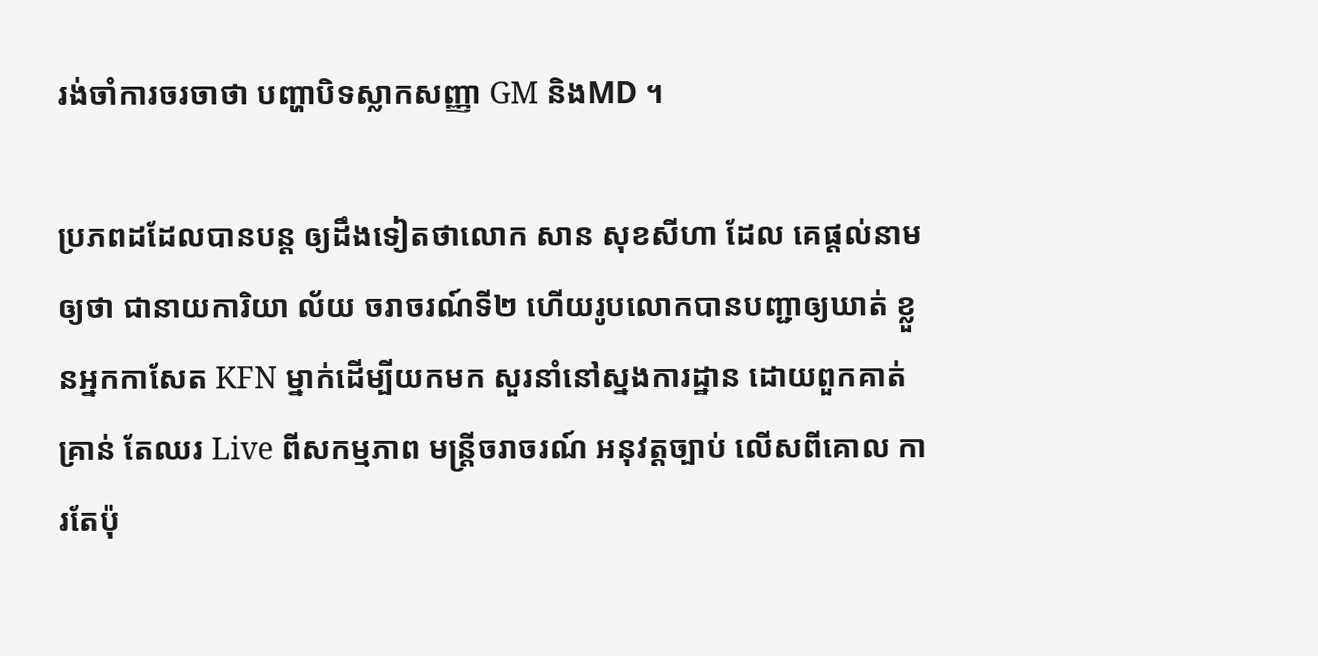រង់ចាំការចរចាថា បញ្ហាបិទស្លាកសញ្ញា GM និងMD ។

ប្រភពដដែលបានបន្ត ឲ្យដឹងទៀតថាលោក សាន សុខសីហា ដែល គេផ្តល់នាមឲ្យថា ជានាយការិយា ល័យ ចរាចរណ៍ទី២ ហើយរូបលោកបានបញ្ជាឲ្យឃាត់ ខ្លួនអ្នកកាសែត KFN ម្នាក់ដើម្បីយកមក សួរនាំនៅស្នងការដ្ឋាន ដោយពួកគាត់ គ្រាន់ តែឈរ Live ពីសកម្មភាព មន្រ្តីចរាចរណ៍ អនុវត្តច្បាប់ លើសពីគោល ការតែប៉ុ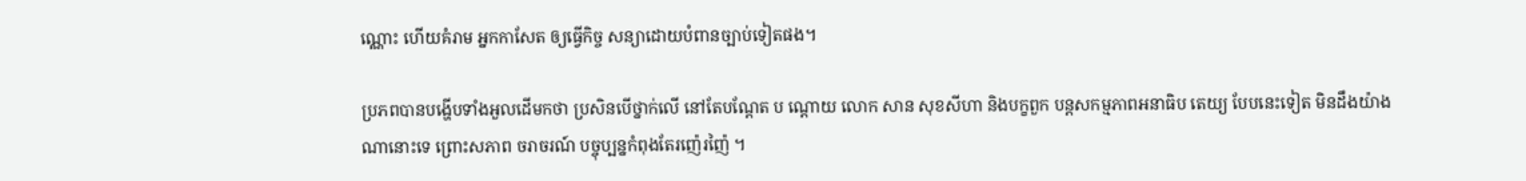ណ្ណោះ ហើយគំរាម អ្នកកាសែត ឲ្យធ្វើកិច្ច សន្យាដោយបំពានច្បាប់ទៀតផង។

ប្រភពបានបង្ហើបទាំងអួលដើមកថា ប្រសិនបើថ្នាក់លើ នៅតែបណ្តែត ប ណ្តោយ លោក សាន សុខសីហា និងបក្ខពួក បន្តសកម្មភាពអនាធិប តេយ្យ បែបនេះទៀត មិនដឹងយ៉ាង ណានោះទេ ព្រោះសភាព ចរាចរណ៍ បច្ចុប្បន្នកំពុងតែរញ៉េរញ៉ៃ ។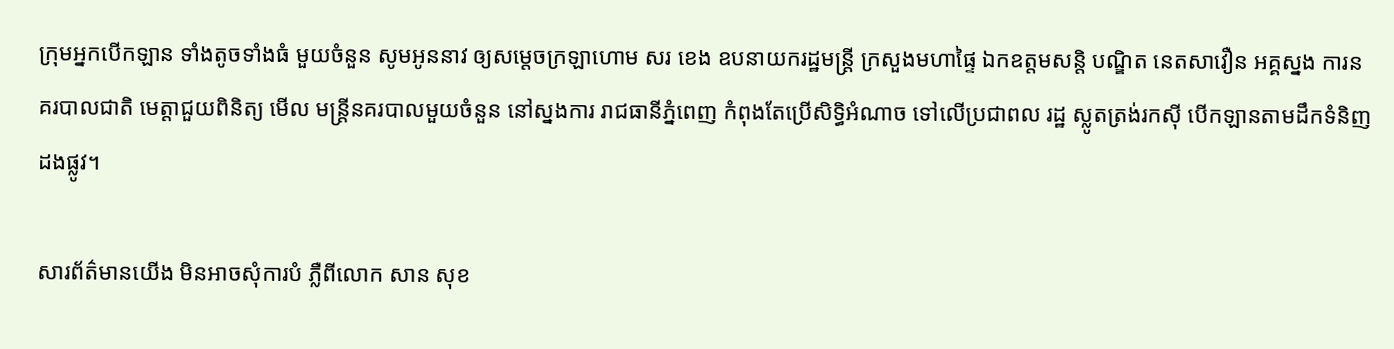ក្រុមអ្នកបើកឡាន ទាំងតូចទាំងធំ មួយចំនួន សូមអូននាវ ឲ្យសម្ដេចក្រឡាហោម សរ ខេង ឧបនាយករដ្ឋមន្ត្រី ក្រសួងមហាផ្ទៃ ឯកឧត្តមសន្តិ បណ្ឌិត នេតសាវឿន អគ្គស្នង ការនគរបាលជាតិ មេត្តាជួយពិនិត្យ មើល មន្ត្រីនគរបាលមួយចំនួន នៅស្នងការ រាជធានីភ្នំពេញ កំពុងតែប្រើសិទ្ធិអំណាច ទៅលើប្រជាពល រដ្ឋ ស្លូតត្រង់រកស៊ី បើកឡានតាមដឹកទំនិញដងផ្លូវ។

សារព័ត៌មានយើង មិនអាចសុំការបំ ភ្លឺពីលោក សាន សុខ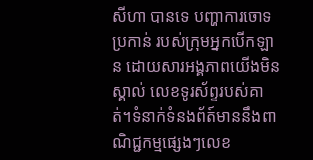សីហា បានទេ បញ្ហាការចោទប្រកាន់ របស់ក្រុមអ្នកបើកឡាន ដោយសារអង្គភាពយើងមិនស្គាល់ លេខទូរស័ព្ទរបស់គាត់។ទំនាក់ទំនងព័ត៍មាននឹងពាណិជ្ជកម្មផ្សេងៗលេខ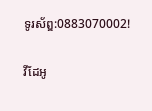ទូរស័ព្ឌ:0883070002!

វីដែអូ